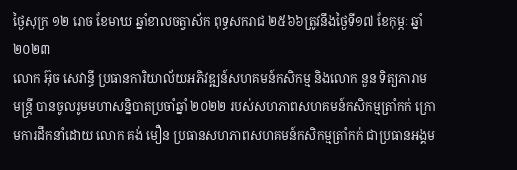ថ្ងៃសុក្រ ១២ រោច ខែមាឃ ឆ្នាំខាលចត្វាស័ក ពុទ្ធសករាជ ២៥៦៦ត្រូវនឹងថ្ងៃទី១៧ ខែកុម្ភៈ ឆ្នាំ២០២៣
លោក អ៊ុច សេវាន្ធី ប្រធានការិយាល័យអភិវឌ្ឍន៍សហគមន៍កសិកម្ម និងលោក នួន ទិត្យភារាម មន្ត្រី បានចូលរូមមហាសន្និបាតប្រចាំឆ្នាំ ២០២២ របស់សហភាពសហគមន៍កសិកម្មត្រាំកក់ ក្រោមការដឹកនាំដោយ លោក គង់ មឿន ប្រធានសហភាពសហគមន៍កសិកម្មត្រាំកក់ ជាប្រធានអង្គម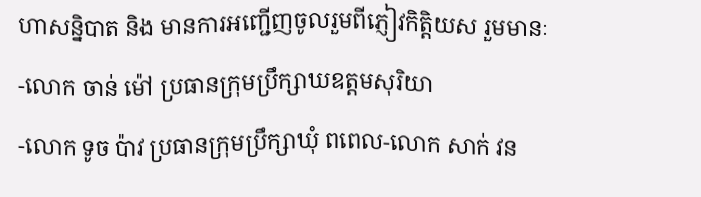ហាសន្និបាត និង មានការអញ្ជើញចូលរួមពីភ្ញៀវកិត្តិយស រួមមានៈ
-លោក ចាន់ ម៉ៅ ប្រធានក្រុមប្រឹក្សាឃឧត្តមសុរិយា
-លោក ទូច ប៉ាវ ប្រធានក្រុមប្រឹក្សាឃុំ ពពេល-លោក សាក់ វន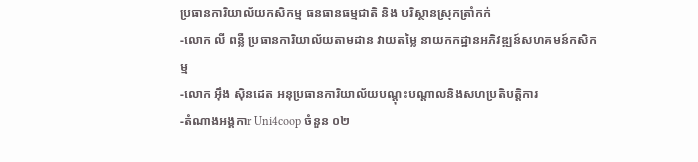ប្រធានការិយាល័យកសិកម្ម ធនធានធម្មជាតិ និង បរិស្ថានស្រុកត្រាំកក់
-លោក លី ពន្លឺ ប្រធានការិយាល័យតាមដាន វាយតម្លៃ នាយកកដ្ឋានអភិវឌ្ឍន៍សហគមន៍កសិកម្ម
-លោក អុឹង ស៊ិនដេត អនុប្រធានការិយាល័យបណ្តុះបណ្តាលនិងសហប្រតិបត្តិការ
-តំណាងអង្គកាr Uni4coop ចំនួន ០២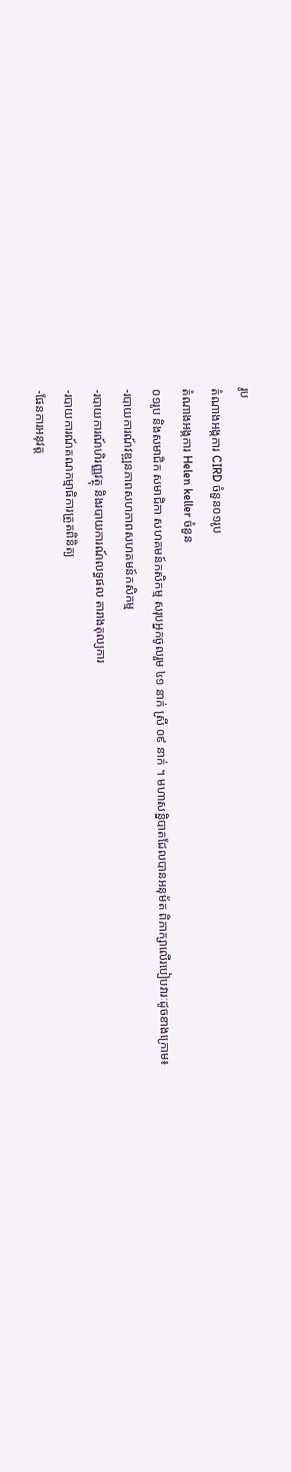រូប
តំណាងអង្កការ CIRD ចំនួន០១រូប
តំណាងអង្កការ Helen keller ចំនួន
០១រូប និងសមាជិក សមាជិកា សហគមន៍កសិកម្ម សរុបអ្នកចូលរួម ៤១ នាក់ ស្រី ០៩ នាក់ ។ មហាសន្និបាតដែលបានអនុម័ត ពិភាក្សាលើរបៀបវារៈដូចខាងក្រោម៖
-របាយការណ៍វឌ្ឍនភាពសហភាពសហគមន៍កសិកម្ម
-របាយការណ៍ហិរញ្ញវត្ថុ និងរបាយការណ៍លទ្ធផល តារាងតុល្យការ
-របាយការណ៍គណកម្មាធិការត្រួតពិនិត្យ
-ផែនការអនុវត្ត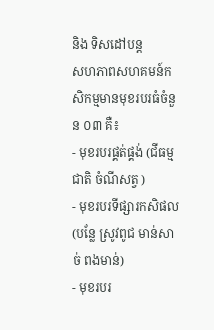និង ទិសដៅបន្ត
សហភាពសហគមន៍កសិកម្មមានមុខរបរធំចំនួន ០៣ គឺ៖
- មុខរបរផ្គត់ផ្គង់ (ជីធម្មជាតិ ចំណីសត្វ )
- មុខរបរទីផ្សារកសិផល (បន្លែ ស្រូវពូជ មាន់សាច់ ពងមាន់)
- មុខរបរ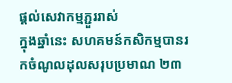ផ្តល់សេវាកម្មភ្ជួររាស់
ក្នុងឆ្នាំនេះ សហគមន៍កសិកម្មបានរកចំណូលដុលសរុបប្រមាណ ២៣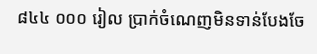៨៤៤ ០០០ រៀល ប្រាក់ចំណេញមិនទាន់បែងចែ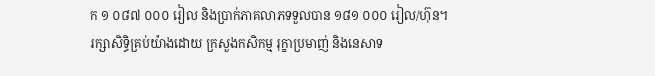ក ១ ០៨៧ ០០០ រៀល និងប្រាក់ភាគលាភទទួលបាន ១៨១ ០០០ រៀល/ហ៊ុន។
រក្សាសិទិ្ធគ្រប់យ៉ាងដោយ ក្រសួងកសិកម្ម រុក្ខាប្រមាញ់ និងនេសាទ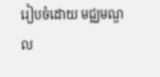រៀបចំដោយ មជ្ឈមណ្ឌល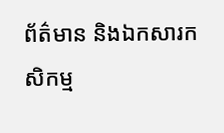ព័ត៌មាន និងឯកសារកសិកម្ម